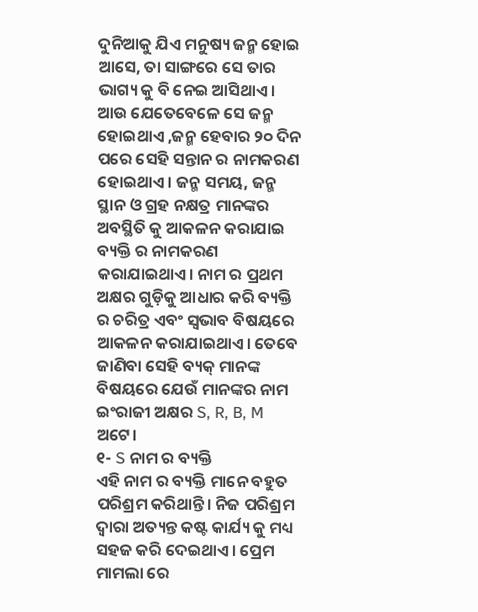ଦୁନିଆକୁ ଯିଏ ମନୁଷ୍ୟ ଜନ୍ମ ହୋଇ ଆସେ, ତା ସାଙ୍ଗରେ ସେ ତାର ଭାଗ୍ୟ କୁ ବି ନେଇ ଆସିଥାଏ। ଆଉ ଯେତେବେଳେ ସେ ଜନ୍ମ ହୋଇଥାଏ ,ଜନ୍ମ ହେବାର ୨୦ ଦିନ ପରେ ସେହି ସନ୍ତାନ ର ନାମକରଣ ହୋଇଥାଏ। ଜନ୍ମ ସମୟ, ଜନ୍ମ ସ୍ଥାନ ଓ ଗ୍ରହ ନକ୍ଷତ୍ର ମାନଙ୍କର ଅବସ୍ଥିତି କୁ ଆକଳନ କରାଯାଇ ବ୍ୟକ୍ତି ର ନାମକରଣ କରାଯାଇଥାଏ। ନାମ ର ପ୍ରଥମ ଅକ୍ଷର ଗୁଡ଼ିକୁ ଆଧାର କରି ବ୍ୟକ୍ତି ର ଚରିତ୍ର ଏବଂ ସ୍ୱଭାବ ବିଷୟରେ ଆକଳନ କରାଯାଇଥାଏ। ତେବେ ଜାଣିବା ସେହି ବ୍ୟକ୍ ମାନଙ୍କ ବିଷୟରେ ଯେଉଁ ମାନଙ୍କର ନାମ ଇଂରାଜୀ ଅକ୍ଷର S, R, B, M ଅଟେ।
୧- S ନାମ ର ବ୍ୟକ୍ତି
ଏହି ନାମ ର ବ୍ୟକ୍ତି ମାନେ ବହୁତ ପରିଶ୍ରମ କରିଥାନ୍ତି। ନିଜ ପରିଶ୍ରମ ଦ୍ୱାରା ଅତ୍ୟନ୍ତ କଷ୍ଟ କାର୍ଯ୍ୟ କୁ ମଧ୍ୟ ସହଜ କରି ଦେଇଥାଏ। ପ୍ରେମ ମାମଲା ରେ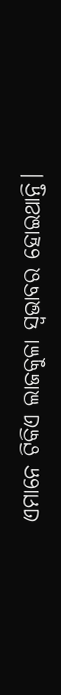ଏମାନେ ଟିକିଏ ଲାଜକୁଳା ସ୍ୱଭାବର ହୋଇଥାନ୍ତି।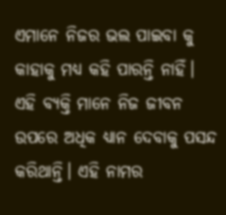ଏମାନେ ନିଜର ଭଲ ପାଇବା କୁ କାହାକୁ ମଧ୍ୟ କହି ପାରନ୍ତି ନାହିଁ। ଏହି ବ୍ୟକ୍ତି ମାନେ ନିଜ ଜୀବନ ଉପରେ ଅଧିକ ଧ୍ୟାନ ଦେବାକୁ ପସନ୍ଦ କରିଥାନ୍ତି। ଏହି ନାମର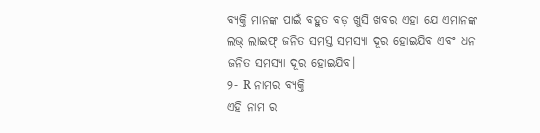ବ୍ୟକ୍ତି ମାନଙ୍କ ପାଇଁ ବହୁତ ବଡ଼ ଖୁସି ଖବର ଏହା ଯେ ଏମାନଙ୍କ ଲଭ୍ ଲାଇଫ୍ ଜନିତ ସମସ୍ତ ସମସ୍ୟା ଦୂର ହୋଇଯିବ ଏବଂ ଧନ ଜନିତ ସମସ୍ୟା ଦୂର ହୋଇଯିବ।
୨- R ନାମର ବ୍ୟକ୍ତି
ଏହି ନାମ ର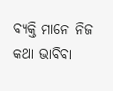ବ୍ୟକ୍ତି ମାନେ ନିଜ କଥା ଭାବିବା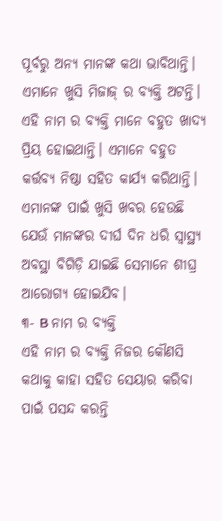ପୂର୍ବରୁ ଅନ୍ୟ ମାନଙ୍କ କଥା ଭାବିଥାନ୍ତି। ଏମାନେ ଖୁସି ମିଜାଜ୍ ର ବ୍ୟକ୍ତି ଅଟନ୍ତି। ଏହି ନାମ ର ବ୍ୟକ୍ତି ମାନେ ବହୁତ ଖାଦ୍ୟ ପ୍ରିୟ ହୋଇଥାନ୍ତି। ଏମାନେ ବହୁତ କର୍ତ୍ତବ୍ୟ ନିଷ୍ଠା ସହିତ କାର୍ଯ୍ୟ କରିଥାନ୍ତି। ଏମାନଙ୍କ ପାଇଁ ଖୁସି ଖବର ହେଉଛି ଯେଉଁ ମାନଙ୍କର ଦୀର୍ଘ ଦିନ ଧରି ସ୍ୱାସ୍ଥ୍ୟ ଅବସ୍ଥା ବିଗିଡ଼ି ଯାଇଛି ସେମାନେ ଶୀଘ୍ର ଆରୋଗ୍ୟ ହୋଇଯିବ।
୩- B ନାମ ର ବ୍ୟକ୍ତି
ଏହି ନାମ ର ବ୍ୟକ୍ତି ନିଜର କୌଣସି କଥାକୁ କାହା ସହିତ ସେୟାର କରିବା ପାଇଁ ପସନ୍ଦ କରନ୍ତି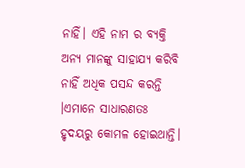ନାହିଁ। ଏହି ନାମ ର ବ୍ୟକ୍ତି ଅନ୍ୟ ମାନଙ୍କୁ ସାହାଯ୍ୟ କରିବି ନାହିଁ ଅଧିକ ପସନ୍ଦ କରନ୍ତି ।ଏମାନେ ସାଧାରଣତଃ ହୃଦୟରୁ କୋମଳ ହୋଇଥାନ୍ତି।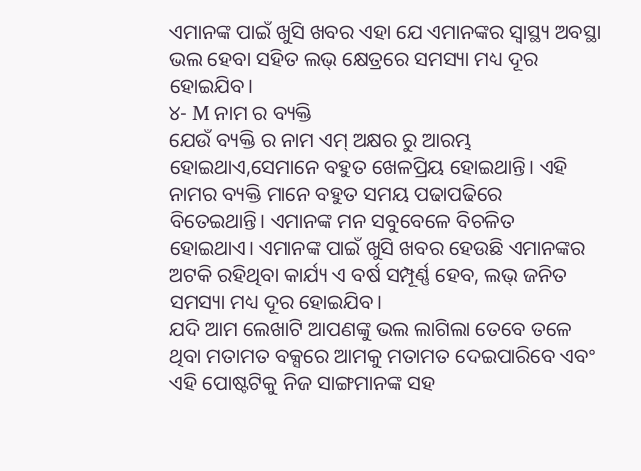ଏମାନଙ୍କ ପାଇଁ ଖୁସି ଖବର ଏହା ଯେ ଏମାନଙ୍କର ସ୍ୱାସ୍ଥ୍ୟ ଅବସ୍ଥା ଭଲ ହେବା ସହିତ ଲଭ୍ କ୍ଷେତ୍ରରେ ସମସ୍ୟା ମଧ୍ୟ ଦୂର ହୋଇଯିବ।
୪- M ନାମ ର ବ୍ୟକ୍ତି
ଯେଉଁ ବ୍ୟକ୍ତି ର ନାମ ଏମ୍ ଅକ୍ଷର ରୁ ଆରମ୍ଭ ହୋଇଥାଏ,ସେମାନେ ବହୁତ ଖେଳପ୍ରିୟ ହୋଇଥାନ୍ତି। ଏହି ନାମର ବ୍ୟକ୍ତି ମାନେ ବହୁତ ସମୟ ପଢାପଢିରେ ବିତେଇଥାନ୍ତି। ଏମାନଙ୍କ ମନ ସବୁବେଳେ ବିଚଳିତ ହୋଇଥାଏ। ଏମାନଙ୍କ ପାଇଁ ଖୁସି ଖବର ହେଉଛି ଏମାନଙ୍କର ଅଟକି ରହିଥିବା କାର୍ଯ୍ୟ ଏ ବର୍ଷ ସମ୍ପୂର୍ଣ୍ଣ ହେବ, ଲଭ୍ ଜନିତ ସମସ୍ୟା ମଧ୍ୟ ଦୂର ହୋଇଯିବ।
ଯଦି ଆମ ଲେଖାଟି ଆପଣଙ୍କୁ ଭଲ ଲାଗିଲା ତେବେ ତଳେ ଥିବା ମତାମତ ବକ୍ସରେ ଆମକୁ ମତାମତ ଦେଇପାରିବେ ଏବଂ ଏହି ପୋଷ୍ଟଟିକୁ ନିଜ ସାଙ୍ଗମାନଙ୍କ ସହ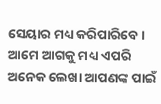ସେୟାର ମଧ୍ୟ କରିପାରିବେ । ଆମେ ଆଗକୁ ମଧ୍ୟ ଏପରି ଅନେକ ଲେଖା ଆପଣଙ୍କ ପାଇଁ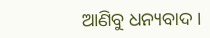ଆଣିବୁ ଧନ୍ୟବାଦ ।